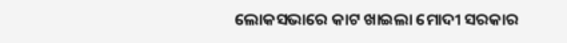ଲୋକସଭାରେ କାଟ ଖାଇଲା ମୋଦୀ ସରକାର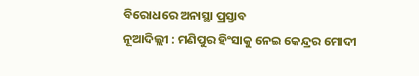ବିରୋଧରେ ଅନାସ୍ଥା ପ୍ରସ୍ତାବ
ନୂଆଦିଲ୍ଲୀ : ମଣିପୁର ହିଂସାକୁ ନେଇ କେନ୍ଦ୍ରର ମୋଦୀ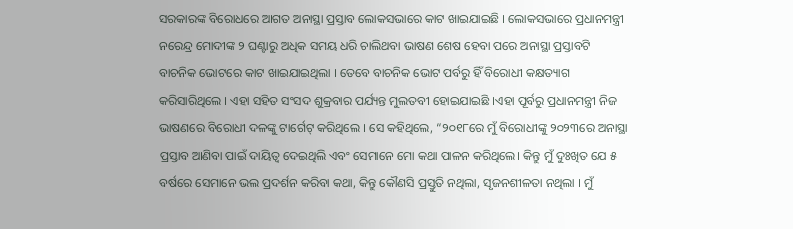ସରକାରଙ୍କ ବିରୋଧରେ ଆଗତ ଅନାସ୍ଥା ପ୍ରସ୍ତାବ ଲୋକସଭାରେ କାଟ ଖାଇଯାଇଛି । ଲୋକସଭାରେ ପ୍ରଧାନମନ୍ତ୍ରୀ ନରେନ୍ଦ୍ର ମୋଦୀଙ୍କ ୨ ଘଣ୍ଟାରୁ ଅଧିକ ସମୟ ଧରି ଚାଲିଥବା ଭାଷଣ ଶେଷ ହେବା ପରେ ଅନାସ୍ଥା ପ୍ରସ୍ତାବଟି ବାଚନିକ ଭୋଟରେ କାଟ ଖାଇଯାଇଥିଲା । ତେବେ ବାଚନିକ ଭୋଟ ପର୍ବରୁ ହିଁ ବିରୋଧୀ କକ୍ଷତ୍ୟାଗ କରିସାରିଥିଲେ । ଏହା ସହିତ ସଂସଦ ଶୁକ୍ରବାର ପର୍ଯ୍ୟନ୍ତ ମୁଲତବୀ ହୋଇଯାଇଛି ।ଏହା ପୂର୍ବରୁ ପ୍ରଧାନମନ୍ତ୍ରୀ ନିଜ ଭାଷଣରେ ବିରୋଧୀ ଦଳଙ୍କୁ ଟାର୍ଗେଟ୍ କରିଥିଲେ । ସେ କହିଥିଲେ, “୨୦୧୮ରେ ମୁଁ ବିରୋଧୀଙ୍କୁ ୨୦୨୩ରେ ଅନାସ୍ଥା ପ୍ରସ୍ତାବ ଆଣିବା ପାଇଁ ଦାୟିତ୍ୱ ଦେଇଥିଲି ଏବଂ ସେମାନେ ମୋ କଥା ପାଳନ କରିଥିଲେ। କିନ୍ତୁ ମୁଁ ଦୁଃଖିତ ଯେ ୫ ବର୍ଷରେ ସେମାନେ ଭଲ ପ୍ରଦର୍ଶନ କରିବା କଥା, କିନ୍ତୁ କୌଣସି ପ୍ରସ୍ତୁତି ନଥିଲା, ସୃଜନଶୀଳତା ନଥିଲା । ମୁଁ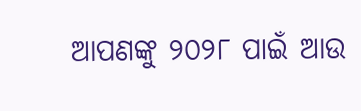ଆପଣଙ୍କୁ ୨୦୨୮ ପାଇଁ ଆଉ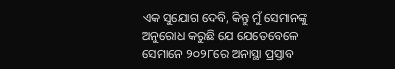ଏକ ସୁଯୋଗ ଦେବି, କିନ୍ତୁ ମୁଁ ସେମାନଙ୍କୁ ଅନୁରୋଧ କରୁଛି ଯେ ଯେତେବେଳେ ସେମାନେ ୨୦୨୮ରେ ଅନାସ୍ଥା ପ୍ରସ୍ତାବ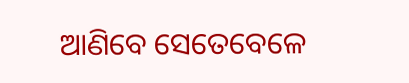ଆଣିବେ ସେତେବେଳେ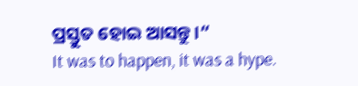ପ୍ରସ୍ତୁତ ହୋଇ ଆସନ୍ତୁ ।“
It was to happen, it was a hype.